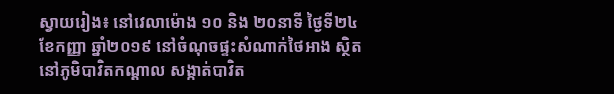ស្វាយរៀង៖ នៅវេលាម៉ោង ១០ និង ២០នាទី ថ្ងៃទី២៤ ខែកញ្ញា ឆ្នាំ២០១៩ នៅចំណុចផ្ទះសំណាក់ថៃអាង ស្ថិតនៅភូមិបាវិតកណ្តាល សង្កាត់បាវិត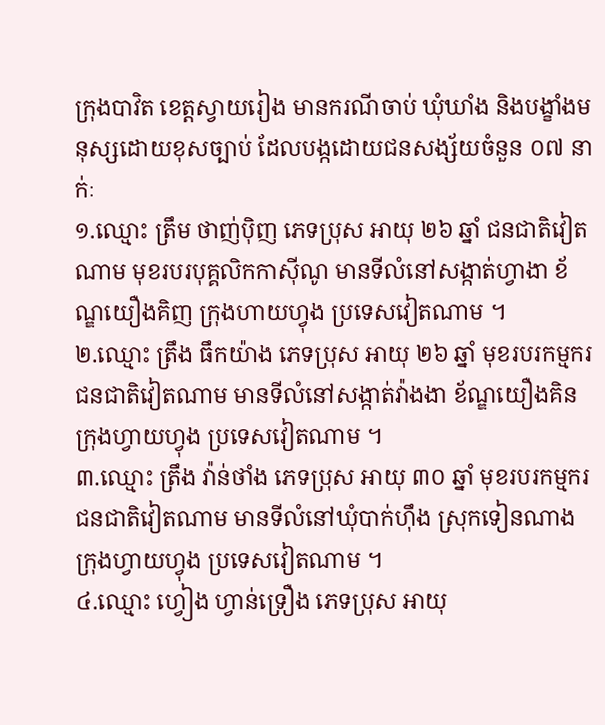ក្រុងបាវិត ខេត្តស្វាយរៀង មានករណីចាប់ ឃុំឃាំង និងបង្ខាំងមនុស្សដោយខុសច្បាប់ ដែលបង្កដោយជនសង្ស័យចំនួន ០៧ នាក់ៈ
១.ឈ្មោះ ត្រឹម ថាញ់ប៉ិញ ភេទប្រុស អាយុ ២៦ ឆ្នាំ ជនជាតិវៀតណាម មុខរបរបុគ្គលិកកាស៊ីណូ មានទីលំនៅសង្កាត់ហ្វាងា ខ័ណ្ឌយឿងគិញ ក្រុងហាយហ្វុង ប្រទេសវៀតណាម ។
២.ឈ្មោះ ត្រឹង ធឹកយ៉ាង ភេទប្រុស អាយុ ២៦ ឆ្នាំ មុខរបរកម្មករ ជនជាតិវៀតណាម មានទីលំនៅសង្កាត់វ៉ាងងា ខ័ណ្ឌយឿងគិន ក្រុងហ្វាយហ្វុង ប្រទេសវៀតណាម ។
៣.ឈ្មោះ ត្រឹង វ៉ាន់ថាំង ភេទប្រុស អាយុ ៣០ ឆ្នាំ មុខរបរកម្មករ ជនជាតិវៀតណាម មានទីលំនៅឃុំបាក់ហ៊ឹង ស្រុកទៀនណាង ក្រុងហ្វាយហ្វុង ប្រទេសវៀតណាម ។
៤.ឈ្មោះ ហ្វៀង ហ្វាន់ទ្រឿង ភេទប្រុស អាយុ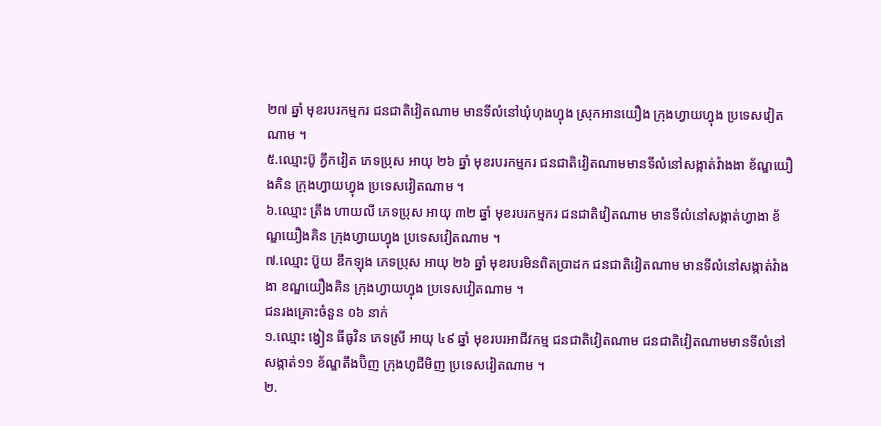២៧ ឆ្នាំ មុខរបរកម្មករ ជនជាតិវៀតណាម មានទីលំនៅឃុំហុងហ្វុង ស្រុកអានយឿង ក្រុងហ្វាយហ្វុង ប្រទេសវៀតណាម ។
៥.ឈ្មោះប៊ូ ក្វឹកវៀត ភេទប្រុស អាយុ ២៦ ឆ្នាំ មុខរបរកម្មករ ជនជាតិវៀតណាមមានទីលំនៅសង្កាត់វ៉ាងងា ខ័ណ្ឌយឿងគិន ក្រុងហ្វាយហ្វុង ប្រទេសវៀតណាម ។
៦.ឈ្មោះ ត្រឹង ហាយលី ភេទប្រុស អាយុ ៣២ ឆ្នាំ មុខរបរកម្មករ ជនជាតិវៀតណាម មានទីលំនៅសង្កាត់ហ្វាងា ខ័ណ្ឌយឿងគិន ក្រុងហ្វាយហ្វុង ប្រទេសវៀតណាម ។
៧.ឈ្មោះ ប៊ួយ ឌឹកឡុង ភេទប្រុស អាយុ ២៦ ឆ្នាំ មុខរបរមិនពិតប្រាដក ជនជាតិវៀតណាម មានទីលំនៅសង្កាត់វ៉ាងងា ខណ្ឌយឿងគិន ក្រុងហ្វាយហ្វុង ប្រទេសវៀតណាម ។
ជនរងគ្រោះចំនួន ០៦ នាក់
១.ឈ្មោះ ង្វៀន ធីធូវិន ភេទស្រី អាយុ ៤៩ ឆ្នាំ មុខរបរអាជីវកម្ម ជនជាតិវៀតណាម ជនជាតិវៀតណាមមានទីលំនៅសង្កាត់១១ ខ័ណ្ឌតឹងប៊ិញ ក្រុងហូជីមិញ ប្រទេសវៀតណាម ។
២.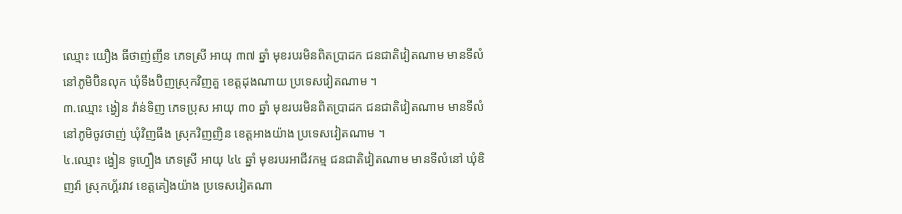ឈ្មោះ យឿង ធីថាញ់ញឹន ភេទស្រី អាយុ ៣៧ ឆ្នាំ មុខរបរមិនពិតប្រាដក ជនជាតិវៀតណាម មានទីលំនៅភូមិប៊ិនលុក ឃុំទឹងប៊ិញស្រុកវិញគួ ខេត្តដុងណាយ ប្រទេសវៀតណាម ។
៣.ឈ្មោះ ង្វៀន វ៉ាន់ទិញ ភេទប្រុស អាយុ ៣០ ឆ្នាំ មុខរបរមិនពិតប្រាដក ជនជាតិវៀតណាម មានទីលំនៅភូមិចូវថាញ់ ឃុំវិញធឹង ស្រុកវិញញិន ខេត្តអាងយ៉ាង ប្រទេសវៀតណាម ។
៤.ឈ្មោះ ង្វៀន ទូហ្វឿង ភេទស្រី អាយុ ៤៤ ឆ្នាំ មុខរបរអាជីវកម្ម ជនជាតិវៀតណាម មានទីលំនៅ ឃុំឌិញវ៉ា ស្រុកហ្គ័រវាវ ខេត្តគៀងយ៉ាង ប្រទេសវៀតណា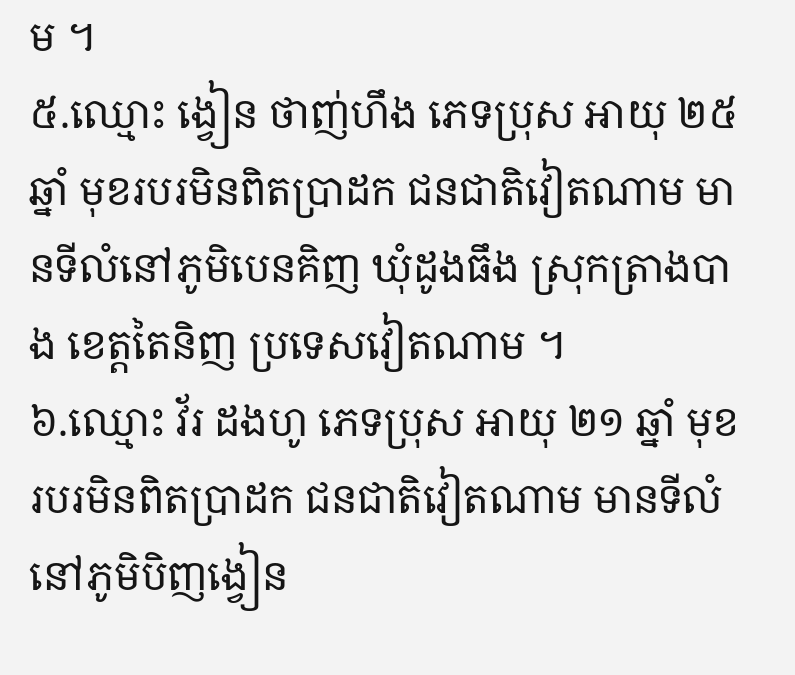ម ។
៥.ឈ្មោះ ង្វៀន ថាញ់ហឹង ភេទប្រុស អាយុ ២៥ ឆ្នាំ មុខរបរមិនពិតប្រាដក ជនជាតិវៀតណាម មានទីលំនៅភូមិបេនគិញ ឃុំដូងធឹង ស្រុកត្រាងបាង ខេត្តតៃនិញ ប្រទេសវៀតណាម ។
៦.ឈ្មោះ វ័រ ដងហូ ភេទប្រុស អាយុ ២១ ឆ្នាំ មុខរបរមិនពិតប្រាដក ជនជាតិវៀតណាម មានទីលំនៅភូមិបិញង្វៀន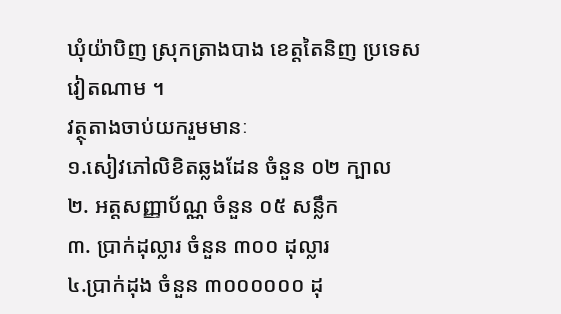ឃុំយ៉ាបិញ ស្រុកត្រាងបាង ខេត្តតៃនិញ ប្រទេសវៀតណាម ។
វត្ថុតាងចាប់យករួមមានៈ
១.សៀវភៅលិខិតឆ្លងដែន ចំនួន ០២ ក្បាល
២. អត្តសញ្ញាប័ណ្ណ ចំនួន ០៥ សន្លឹក
៣. ប្រាក់ដុល្លារ ចំនួន ៣០០ ដុល្លារ
៤.ប្រាក់ដុង ចំនួន ៣០០០០០០ ដុ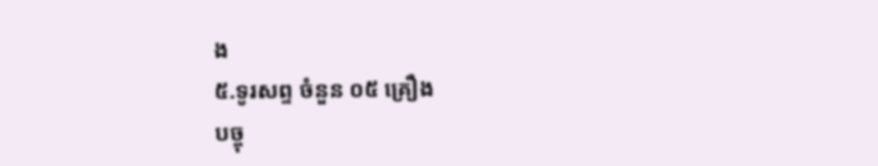ង
៥.ទូរសព្ទ ចំនួន ០៥ គ្រឿង
បច្ចុ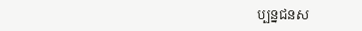ប្បន្នជនស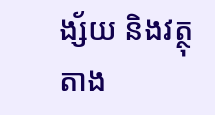ង្ស័យ និងវត្ថុតាង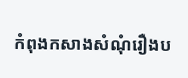កំពុងកសាងសំណុំរឿងប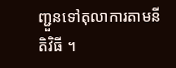ញ្ជួនទៅតុលាការតាមនីតិវិធី ។